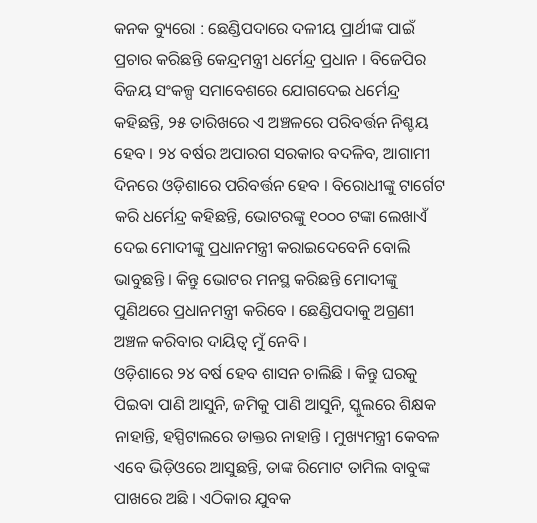କନକ ବ୍ୟୁରୋ : ଛେଣ୍ଡିପଦାରେ ଦଳୀୟ ପ୍ରାର୍ଥୀଙ୍କ ପାଇଁ ପ୍ରଚାର କରିଛନ୍ତି କେନ୍ଦ୍ରମନ୍ତ୍ରୀ ଧର୍ମେନ୍ଦ୍ର ପ୍ରଧାନ । ବିଜେପିର ବିଜୟ ସଂକଳ୍ପ ସମାବେଶରେ ଯୋଗଦେଇ ଧର୍ମେନ୍ଦ୍ର କହିଛନ୍ତି, ୨୫ ତାରିଖରେ ଏ ଅଞ୍ଚଳରେ ପରିବର୍ତ୍ତନ ନିଶ୍ଚୟ ହେବ । ୨୪ ବର୍ଷର ଅପାରଗ ସରକାର ବଦଳିବ, ଆଗାମୀ ଦିନରେ ଓଡ଼ିଶାରେ ପରିବର୍ତ୍ତନ ହେବ । ବିରୋଧୀଙ୍କୁ ଟାର୍ଗେଟ କରି ଧର୍ମେନ୍ଦ୍ର କହିଛନ୍ତି, ଭୋଟରଙ୍କୁ ୧୦୦୦ ଟଙ୍କା ଲେଖାଏଁ ଦେଇ ମୋଦୀଙ୍କୁ ପ୍ରଧାନମନ୍ତ୍ରୀ କରାଇଦେବେନି ବୋଲି ଭାବୁଛନ୍ତି । କିନ୍ତୁ ଭୋଟର ମନସ୍ଥ କରିଛନ୍ତି ମୋଦୀଙ୍କୁ ପୁଣିଥରେ ପ୍ରଧାନମନ୍ତ୍ରୀ କରିବେ । ଛେଣ୍ଡିପଦାକୁ ଅଗ୍ରଣୀ ଅଞ୍ଚଳ କରିବାର ଦାୟିତ୍ୱ ମୁଁ ନେବି ।
ଓଡ଼ିଶାରେ ୨୪ ବର୍ଷ ହେବ ଶାସନ ଚାଲିଛି । କିନ୍ତୁ ଘରକୁ ପିଇବା ପାଣି ଆସୁନି, ଜମିକୁ ପାଣି ଆସୁନି, ସ୍କୁଲରେ ଶିକ୍ଷକ ନାହାନ୍ତି, ହସ୍ପିଟାଲରେ ଡାକ୍ତର ନାହାନ୍ତି । ମୁଖ୍ୟମନ୍ତ୍ରୀ କେବଳ ଏବେ ଭିଡ଼ିଓରେ ଆସୁଛନ୍ତି, ତାଙ୍କ ରିମୋଟ ତାମିଲ ବାବୁଙ୍କ ପାଖରେ ଅଛି । ଏଠିକାର ଯୁବକ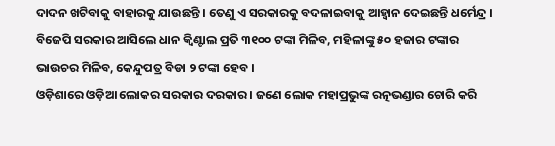ଦାଦନ ଖଟିବାକୁ ବାହାରକୁ ଯାଉଛନ୍ତି । ତେଣୁ ଏ ସରକାରକୁ ବଦଳାଇବାକୁ ଆହ୍ୱାନ ଦେଇଛନ୍ତି ଧର୍ମେନ୍ଦ୍ର । ବିଜେପି ସରକାର ଆସିଲେ ଧାନ କ୍ୱିଣ୍ଟାଲ ପ୍ରତି ୩୧୦୦ ଟଙ୍କା ମିଳିବ, ମହିଳାଙ୍କୁ ୫୦ ହଜାର ଟଙ୍କାର ଭାଉଚର ମିଳିବ, କେନ୍ଦୁପତ୍ର ବିଡା ୨ ଟଙ୍କା ହେବ ।
ଓଡ଼ିଶାରେ ଓଡ଼ିଆ ଲୋକର ସରକାର ଦରକାର । ଜଣେ ଲୋକ ମହାପ୍ରଭୁଙ୍କ ରତ୍ନଭଣ୍ଡାର ଚୋରି କରି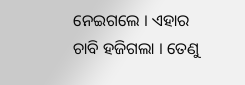ନେଇଗଲେ । ଏହାର ଚାବି ହଜିଗଲା । ତେଣୁ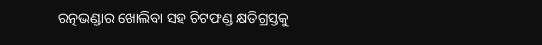ରତ୍ନଭଣ୍ଡାର ଖୋଲିବା ସହ ଚିଟଫଣ୍ଡ କ୍ଷତିଗ୍ରସ୍ତକୁ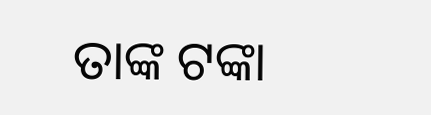ତାଙ୍କ ଟଙ୍କା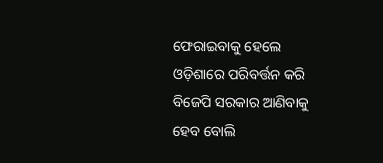ଫେରାଇବାକୁ ହେଲେ ଓଡ଼ିଶାରେ ପରିବର୍ତ୍ତନ କରି ବିଜେପି ସରକାର ଆଣିବାକୁ ହେବ ବୋଲି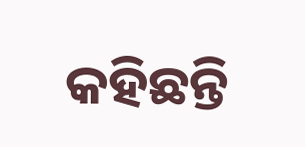କହିଛନ୍ତି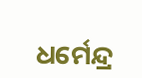ଧର୍ମେନ୍ଦ୍ର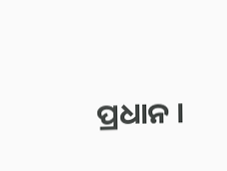ପ୍ରଧାନ ।